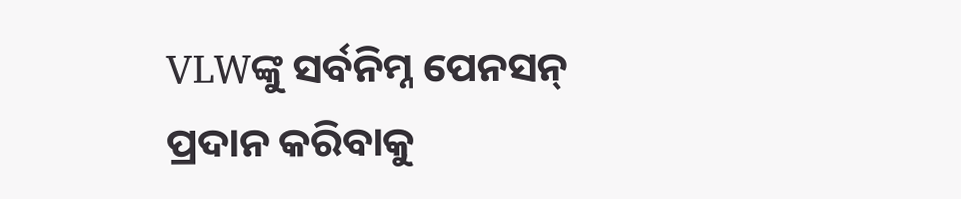VLWଙ୍କୁ ସର୍ବନିମ୍ନ ପେନସନ୍ ପ୍ରଦାନ କରିବାକୁ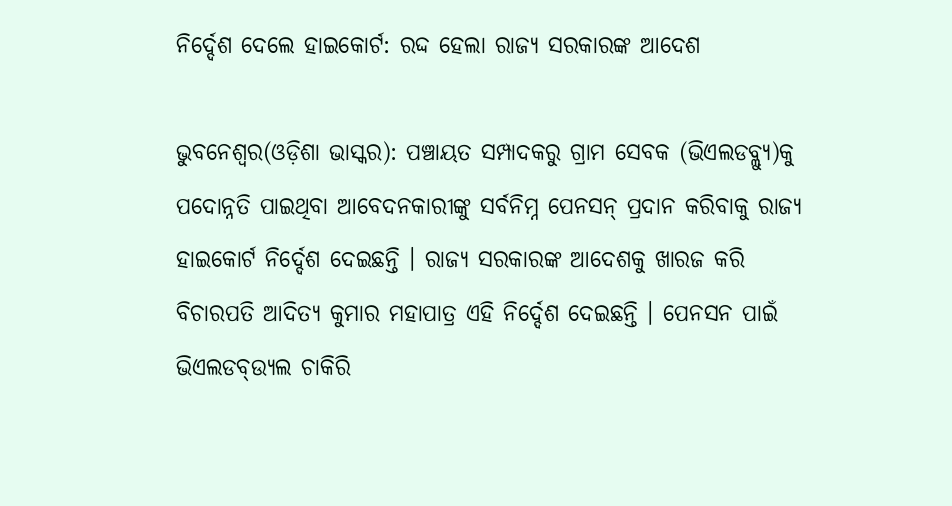ନିର୍ଦ୍ଦେଶ ଦେଲେ ହାଇକୋର୍ଟ: ରଦ୍ଦ ହେଲା ରାଜ୍ୟ ସରକାରଙ୍କ ଆଦେଶ

ଭୁବନେଶ୍ୱର(ଓଡ଼ିଶା ଭାସ୍କର): ପଞ୍ଚାୟତ ସମ୍ପାଦକରୁ ଗ୍ରାମ ସେବକ (ଭିଏଲଡବ୍ଲ୍ୟୁ)କୁ ପଦୋନ୍ନତି ପାଇଥିବା ଆବେଦନକାରୀଙ୍କୁ ସର୍ବନିମ୍ନ ପେନସନ୍ ପ୍ରଦାନ କରିବାକୁ ରାଜ୍ୟ ହାଇକୋର୍ଟ ନିର୍ଦ୍ଦେଶ ଦେଇଛନ୍ତି । ରାଜ୍ୟ ସରକାରଙ୍କ ଆଦେଶକୁ ଖାରଜ କରି ବିଚାରପତି ଆଦିତ୍ୟ କୁମାର ମହାପାତ୍ର ଏହି ନିର୍ଦ୍ଦେଶ ଦେଇଛନ୍ତି । ପେନସନ ପାଇଁ ଭିଏଲଡବ୍ଉ୍ୟଲ ଚାକିରି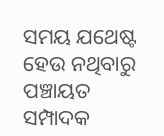ସମୟ ଯଥେଷ୍ଟ ହେଉ ନଥିବାରୁ ପଞ୍ଚାୟତ ସମ୍ପାଦକ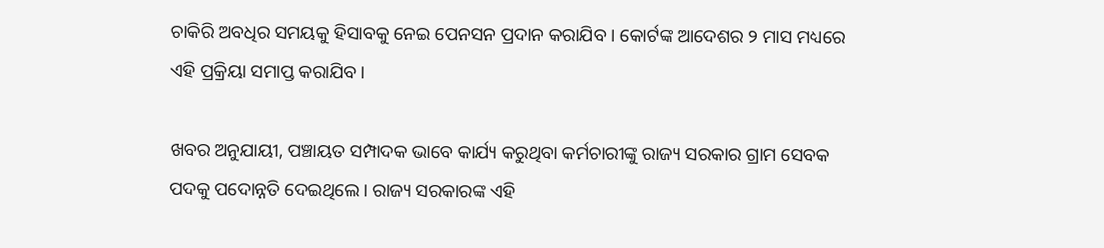ଚାକିରି ଅବଧିର ସମୟକୁ ହିସାବକୁ ନେଇ ପେନସନ ପ୍ରଦାନ କରାଯିବ । କୋର୍ଟଙ୍କ ଆଦେଶର ୨ ମାସ ମଧ୍ୟରେ ଏହି ପ୍ରକ୍ରିୟା ସମାପ୍ତ କରାଯିବ ।

ଖବର ଅନୁଯାୟୀ, ପଞ୍ଚାୟତ ସମ୍ପାଦକ ଭାବେ କାର୍ଯ୍ୟ କରୁଥିବା କର୍ମଚାରୀଙ୍କୁ ରାଜ୍ୟ ସରକାର ଗ୍ରାମ ସେବକ ପଦକୁ ପଦୋନ୍ନତି ଦେଇଥିଲେ । ରାଜ୍ୟ ସରକାରଙ୍କ ଏହି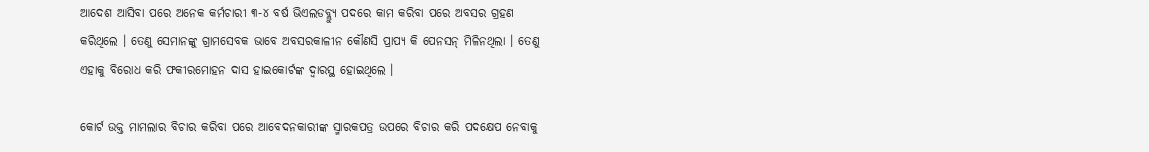ଆଦେଶ ଆସିବା ପରେ ଅନେକ କର୍ମଚାରୀ ୩-୪ ବର୍ଷ ଭିଏଲଡବ୍ଲ୍ୟୁ ପଦରେ କାମ କରିବା ପରେ ଅବସର ଗ୍ରହଣ କରିଥିଲେ । ତେଣୁ ସେମାନଙ୍କୁ ଗ୍ରାମସେବକ ଭାବେ ଅବସରକାଳୀନ କୌଣସି ପ୍ରାପ୍ୟ କି ପେନସନ୍ ମିଳିନଥିଲା । ତେଣୁ ଏହାକୁ ବିରୋଧ କରି ଫକୀରମୋହନ ଦାସ ହାଇକୋର୍ଟଙ୍କ ଦ୍ୱାରସ୍ଥ ହୋଇଥିଲେ ।

କୋର୍ଟ ଉକ୍ତ ମାମଲାର ବିଚାର କରିବା ପରେ ଆବେଦନକାରୀଙ୍କ ସ୍ମାରକପତ୍ର ଉପରେ ବିଚାର କରି ପଦକ୍ଷେପ ନେବାକୁ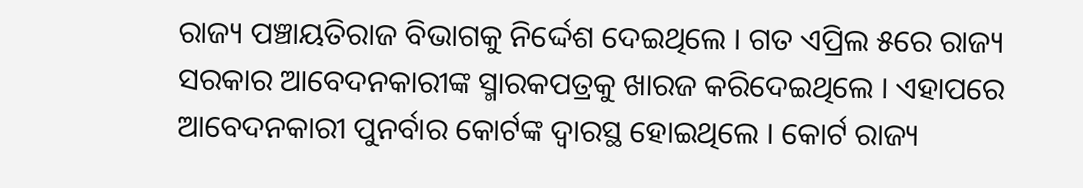ରାଜ୍ୟ ପଞ୍ଚାୟତିରାଜ ବିଭାଗକୁ ନିର୍ଦ୍ଦେଶ ଦେଇଥିଲେ । ଗତ ଏପ୍ରିଲ ୫ରେ ରାଜ୍ୟ ସରକାର ଆବେଦନକାରୀଙ୍କ ସ୍ମାରକପତ୍ରକୁ ଖାରଜ କରିଦେଇଥିଲେ । ଏହାପରେ ଆବେଦନକାରୀ ପୁନର୍ବାର କୋର୍ଟଙ୍କ ଦ୍ୱାରସ୍ଥ ହୋଇଥିଲେ । କୋର୍ଟ ରାଜ୍ୟ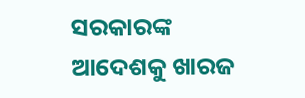ସରକାରଙ୍କ ଆଦେଶକୁ ଖାରଜ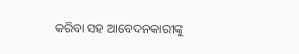କରିବା ସହ ଆବେଦନକାରୀଙ୍କୁ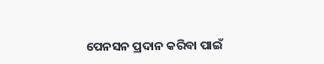ପେନସନ ପ୍ରଦାନ କରିବା ପାଇଁ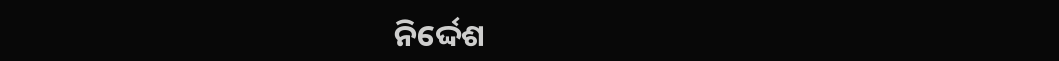ନିର୍ଦ୍ଦେଶ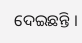ଦେଇଛନ୍ତି ।